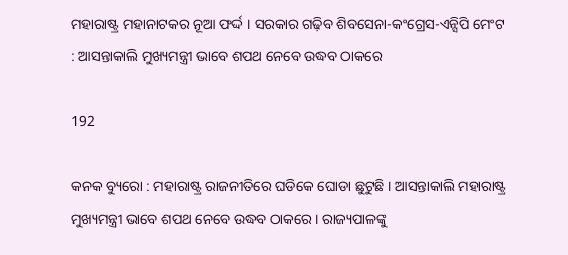ମହାରାଷ୍ଟ୍ର ମହାନାଟକର ନୂଆ ଫର୍ଦ୍ଦ । ସରକାର ଗଢ଼ିବ ଶିବସେନା-କଂଗ୍ରେସ-ଏନ୍ସିପି ମେଂଟ : ଆସନ୍ତାକାଲି ମୁଖ୍ୟମନ୍ତ୍ରୀ ଭାବେ ଶପଥ ନେବେ ଉଦ୍ଧବ ଠାକରେ

192

କନକ ବ୍ୟୁରୋ : ମହାରାଷ୍ଟ୍ର ରାଜନୀତିରେ ଘଡିକେ ଘୋଡା ଛୁଟୁଛି । ଆସନ୍ତାକାଲି ମହାରାଷ୍ଟ୍ର ମୁଖ୍ୟମନ୍ତ୍ରୀ ଭାବେ ଶପଥ ନେବେ ଉଦ୍ଧବ ଠାକରେ । ରାଜ୍ୟପାଳଙ୍କୁ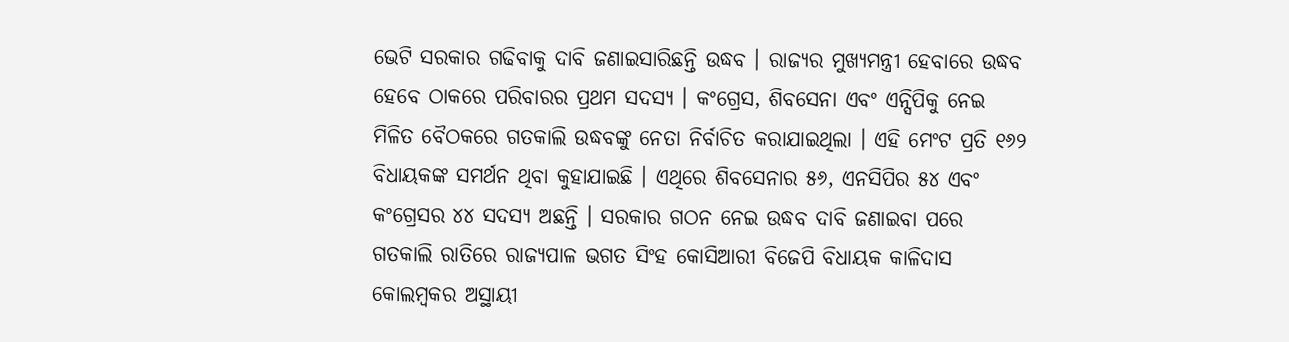ଭେଟି ସରକାର ଗଢିବାକୁ ଦାବି ଜଣାଇସାରିଛନ୍ତି ଉଦ୍ଧବ । ରାଜ୍ୟର ମୁଖ୍ୟମନ୍ତ୍ରୀ ହେବାରେ ଉଦ୍ଧବ ହେବେ ଠାକରେ ପରିବାରର ପ୍ରଥମ ସଦସ୍ୟ । କଂଗ୍ରେସ, ଶିବସେନା ଏବଂ ଏନ୍ସିପିକୁ ନେଇ ମିଳିତ ବୈଠକରେ ଗତକାଲି ଉଦ୍ଧବଙ୍କୁ ନେତା ନିର୍ବାଚିତ କରାଯାଇଥିଲା । ଏହି ମେଂଟ ପ୍ରତି ୧୬୨ ବିଧାୟକଙ୍କ ସମର୍ଥନ ଥିବା କୁହାଯାଇଛି । ଏଥିରେ ଶିବସେନାର ୫୬, ଏନସିପିର ୫୪ ଏବଂ କଂଗ୍ରେସର ୪୪ ସଦସ୍ୟ ଅଛନ୍ତି । ସରକାର ଗଠନ ନେଇ ଉଦ୍ଧବ ଦାବି ଜଣାଇବା ପରେ ଗତକାଲି ରାତିରେ ରାଜ୍ୟପାଳ ଭଗତ ସିଂହ କୋସିଆରୀ ବିଜେପି ବିଧାୟକ କାଳିଦାସ କୋଲମ୍ବକର ଅସ୍ଥାୟୀ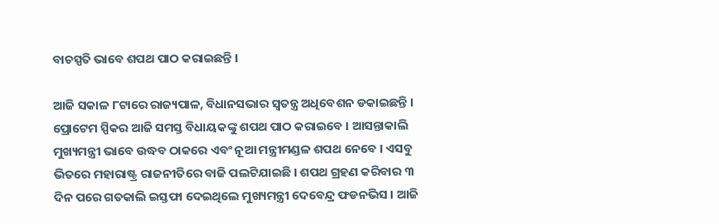ବାଚସ୍ପତି ଭାବେ ଶପଥ ପାଠ କରାଇଛନ୍ତି ।

ଆଜି ସକାଳ ୮ଟାରେ ରାଜ୍ୟପାଳ, ବିଧାନସଭାର ସ୍ୱତନ୍ତ୍ର ଅଧିବେଶନ ଡକାଇଛନ୍ତି । ପ୍ରୋଟେମ ସ୍ପିକର ଆଜି ସମସ୍ତ ବିଧାୟକଙ୍କୁ ଶପଥ ପାଠ କରାଇବେ । ଆସନ୍ତାକାଲି ମୁଖ୍ୟମନ୍ତ୍ରୀ ଭାବେ ଉଦ୍ଧବ ଠାକରେ ଏବଂ ନୂଆ ମନ୍ତ୍ରୀମଣ୍ଡଳ ଶପଥ ନେବେ । ଏସବୁ ଭିତରେ ମହାରାଷ୍ଟ୍ର ରାଜନୀତିରେ ବାଜି ପଲଟିଯାଇଛି । ଶପଥ ଗ୍ରହଣ କରିବାର ୩ ଦିନ ପରେ ଗତକାଲି ଇସ୍ତଫା ଦେଇଥିଲେ ମୁଖ୍ୟମନ୍ତ୍ରୀ ଦେବେନ୍ଦ୍ର ଫଡନଭିସ । ଆଜି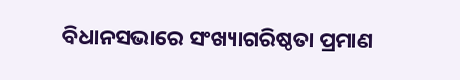ବିଧାନସଭାରେ ସଂଖ୍ୟାଗରିଷ୍ଠତା ପ୍ରମାଣ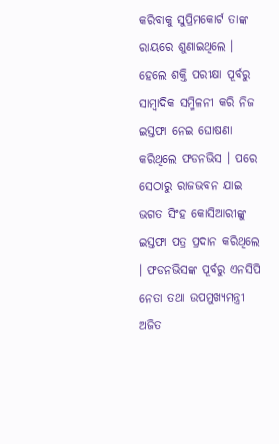କରିବାକୁ ସୁପ୍ରିମକୋର୍ଟ ତାଙ୍କ ରାୟରେ ଶୁଣାଇଥିଲେ । ହେଲେ ଶକ୍ତି ପରୀକ୍ଷା ପୂର୍ବରୁ ସାମ୍ବାଦିକ ସମ୍ମିଳନୀ କରି ନିଜ ଇସ୍ତଫା ନେଇ ଘୋଷଣା କରିଥିଲେ ଫଡନଭିସ । ପରେ ସେଠାରୁ ରାଜଭବନ ଯାଇ ଭଗତ ସିଂହ କୋସିଆରୀଙ୍କୁ ଇସ୍ତଫା ପତ୍ର ପ୍ରଦାନ କରିଥିଲେ । ଫଡନଭିସଙ୍କ ପୂର୍ବରୁ ଏନସିପି ନେତା ତଥା ଉପମୁଖ୍ୟମନ୍ତ୍ରୀ ଅଜିତ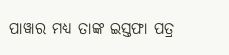ପାୱାର ମଧ୍ୟ ତାଙ୍କ ଇସ୍ତଫା ପତ୍ର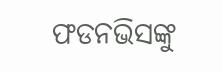ଫଡନଭିସଙ୍କୁ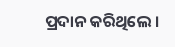ପ୍ରଦାନ କରିଥିଲେ ।